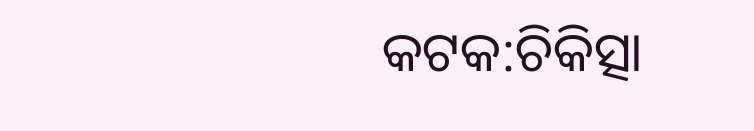କଟକ:ଚିକିତ୍ସା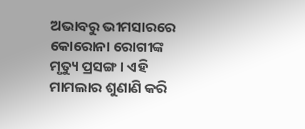ଅଭାବରୁ ଭୀମସାରରେ କୋରୋନା ରୋଗୀଙ୍କ ମୃତ୍ୟୁ ପ୍ରସଙ୍ଗ । ଏହି ମାମଲାର ଶୁଣାଣି କରି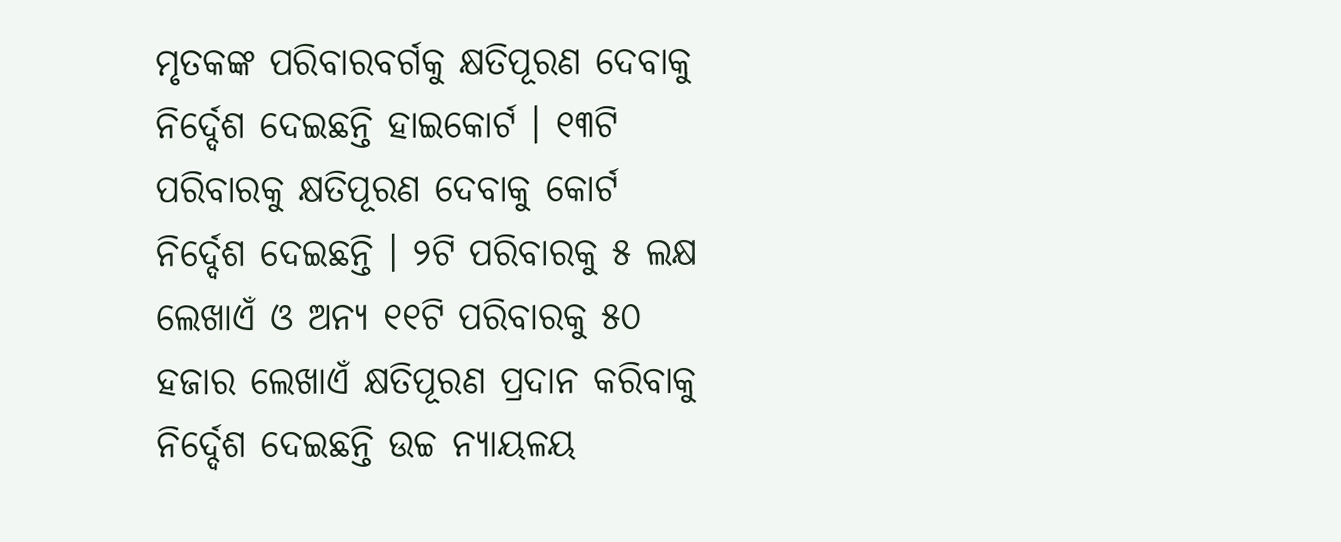ମୃତକଙ୍କ ପରିବାରବର୍ଗକୁ କ୍ଷତିପୂରଣ ଦେବାକୁ ନିର୍ଦ୍ଦେଶ ଦେଇଛନ୍ତି ହାଇକୋର୍ଟ । ୧୩ଟି ପରିବାରକୁ କ୍ଷତିପୂରଣ ଦେବାକୁ କୋର୍ଟ ନିର୍ଦ୍ଦେଶ ଦେଇଛନ୍ତି । ୨ଟି ପରିବାରକୁ ୫ ଲକ୍ଷ ଲେଖାଏଁ ଓ ଅନ୍ୟ ୧୧ଟି ପରିବାରକୁ ୫୦ ହଜାର ଲେଖାଏଁ କ୍ଷତିପୂରଣ ପ୍ରଦାନ କରିବାକୁ ନିର୍ଦ୍ଦେଶ ଦେଇଛନ୍ତି ଉଚ୍ଚ ନ୍ୟାୟଳୟ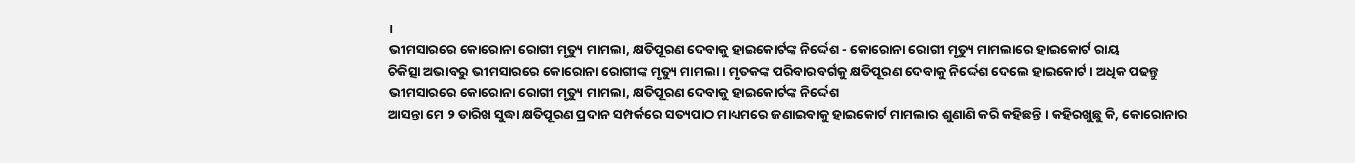।
ଭୀମସାରରେ କୋରୋନା ରୋଗୀ ମୃତ୍ୟୁ ମାମଲା, କ୍ଷତିପୂରଣ ଦେବାକୁ ହାଇକୋର୍ଟଙ୍କ ନିର୍ଦ୍ଦେଶ - କୋରୋନା ରୋଗୀ ମୃତ୍ୟୁ ମାମଲାରେ ହାଇକୋର୍ଟ ରାୟ
ଚିକିତ୍ସା ଅଭାବରୁ ଭୀମସାରରେ କୋରୋନା ରୋଗୀଙ୍କ ମୃତ୍ୟୁ ମାମଲା । ମୃତକଙ୍କ ପରିବାରବର୍ଗକୁ କ୍ଷତିପୂରଣ ଦେବାକୁ ନିର୍ଦ୍ଦେଶ ଦେଲେ ହାଇକୋର୍ଟ । ଅଧିକ ପଢନ୍ତୁ
ଭୀମସାରରେ କୋରୋନା ରୋଗୀ ମୃତ୍ୟୁ ମାମଲା, କ୍ଷତିପୂରଣ ଦେବାକୁ ହାଇକୋର୍ଟଙ୍କ ନିର୍ଦ୍ଦେଶ
ଆସନ୍ତା ମେ ୨ ତାରିଖ ସୁଦ୍ଧା କ୍ଷତିପୂରଣ ପ୍ରଦାନ ସମ୍ପର୍କରେ ସତ୍ୟପାଠ ମାଧ୍ୟମରେ ଜଣାଇବାକୁ ହାଇକୋର୍ଟ ମାମଲାର ଶୁଣାଣି କରି କହିଛନ୍ତି । କହିରଖୁଛୁ କି, କୋରୋନାର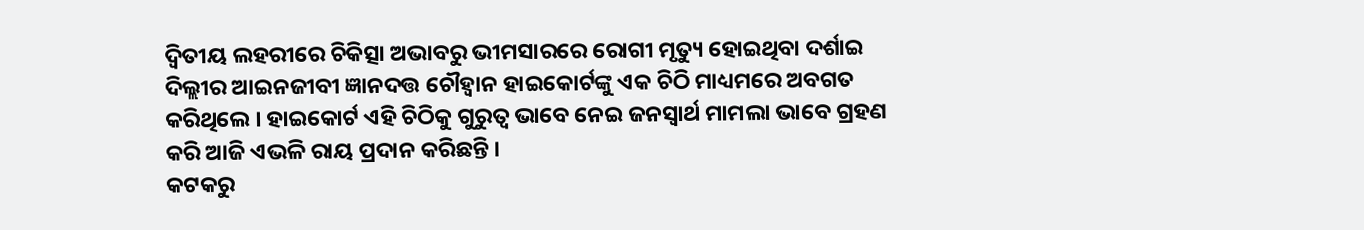ଦ୍ବିତୀୟ ଲହରୀରେ ଚିକିତ୍ସା ଅଭାବରୁ ଭୀମସାରରେ ରୋଗୀ ମୃତ୍ୟୁ ହୋଇଥିବା ଦର୍ଶାଇ ଦିଲ୍ଲୀର ଆଇନଜୀବୀ ଜ୍ଞାନଦତ୍ତ ଚୌହ୍ବାନ ହାଇକୋର୍ଟଙ୍କୁ ଏକ ଚିଠି ମାଧ୍ୟମରେ ଅବଗତ କରିଥିଲେ । ହାଇକୋର୍ଟ ଏହି ଚିଠିକୁ ଗୁରୁତ୍ବ ଭାବେ ନେଇ ଜନସ୍ବାର୍ଥ ମାମଲା ଭାବେ ଗ୍ରହଣ କରି ଆଜି ଏଭଳି ରାୟ ପ୍ରଦାନ କରିଛନ୍ତି ।
କଟକରୁ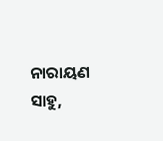ନାରାୟଣ ସାହୁ,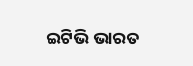ଇଟିଭି ଭାରତ